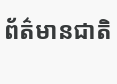ព័ត៌មានជាតិ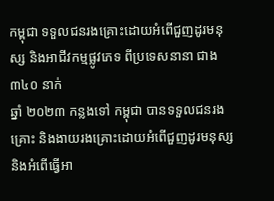កម្ពុជា ទទួលជនរងគ្រោះដោយអំពើជួញដូរមនុស្ស និងអាជីវកម្មផ្លូវភេទ ពីប្រទេសនានា ជាង ៣៤០ នាក់
ឆ្នាំ ២០២៣ កន្លងទៅ កម្ពុជា បានទទួលជនរងគ្រោះ និងងាយរងគ្រោះដោយអំពើជួញដូរមនុស្ស និងអំពើធ្វើអា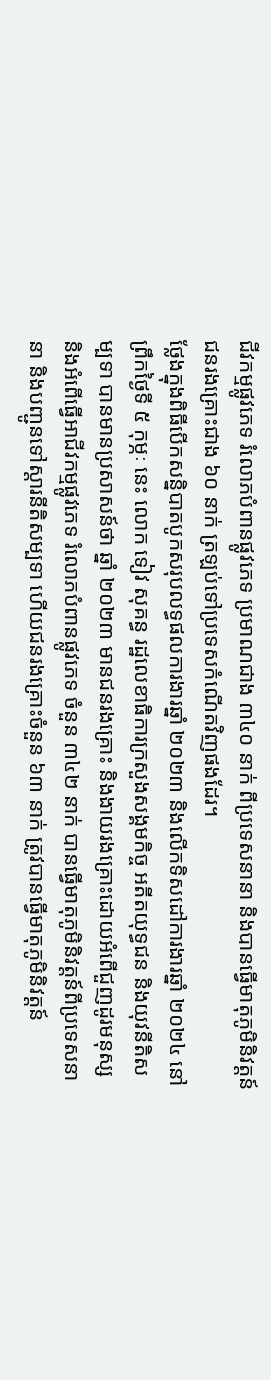ជីវកម្មផ្លូវភេទ រំលោភបំពានផ្លូវភេទ ប្រមាណជាង ៣៤០ នាក់ ពីប្រទេសនានា និងបានធ្វើមាតុភូមិនិវត្តន៍ជនរងគ្រោះជាង ៦០ នាក់ ត្រឡប់ទៅប្រទេសកំណើតវិញផងដែរ។
ថ្លែងក្នុងពិធីបើកសន្និបាតបូកសរុបលទ្ធផលការងារឆ្នាំ ២០២៣ និងលើកទិសដៅការងារឆ្នាំ ២០២៤ នៅព្រឹកថ្ងៃទី ៥ កុម្ភៈ នេះ លោក ទៀវ សុគន្ធ រដ្ឋលេខាធិការក្រសួងសង្គមកិច្ច អតីតយុទ្ធជន និងយុវនីតិសម្បទា បានមានប្រសាសន៍ថា ឆ្នាំ ២០២៣ មានជនរងគ្រោះ និងងាយរងគ្រោះដោយអំពើជួញដូរមនុស្ស និងអំពើធ្វើអាជីវកម្មផ្លូវភេទ រំលោភបំពានផ្លូវភេទ ចំនួន ៣៤២ នាក់ បានធ្វើមាតុភូមិនិវត្តន៍ពីប្រទេសនានា និងបញ្ជូនទៅស្តារនីតិសម្បទា ហើយជនរងគ្រោះចំនួន ៦៣ នាក់ ត្រូវបានធ្វើមាតុភូមិនិវត្តន៍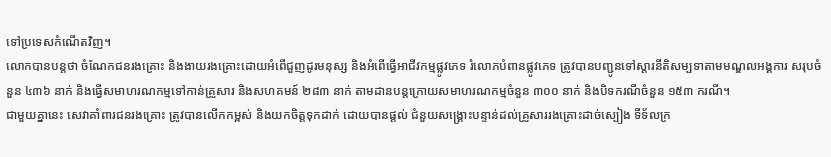ទៅប្រទេសកំណើតវិញ។
លោកបានបន្តថា ចំណែកជនរងគ្រោះ និងងាយរងគ្រោះដោយអំពើជួញដូរមនុស្ស និងអំពើធ្វើអាជីវកម្មផ្លូវភេទ រំលោភបំពានផ្លូវភេទ ត្រូវបានបញ្ជូនទៅស្តារនីតិសម្បទាតាមមណ្ឌលអង្គការ សរុបចំនួន ៤៣៦ នាក់ និងធ្វើសមាហរណកម្មទៅកាន់គ្រួសារ និងសហគមន៍ ២៨៣ នាក់ តាមដានបន្តក្រោយសមាហរណកម្មចំនួន ៣០០ នាក់ និងបិទករណីចំនួន ១៥៣ ករណី។
ជាមួយគ្នានេះ សេវាគាំពារជនរងគ្រោះ ត្រូវបានលើកកម្ពស់ និងយកចិត្តទុកដាក់ ដោយបានផ្ដល់ ជំនួយសង្គ្រោះបន្ទាន់ដល់គ្រួសាររងគ្រោះដាច់ស្បៀង ទីទ័លក្រ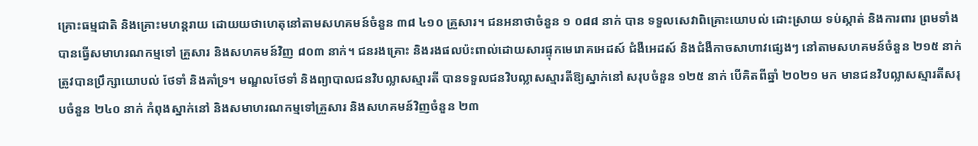គ្រោះធម្មជាតិ និងគ្រោះមហន្តរាយ ដោយយថាហេតុនៅតាមសហគមន៍ចំនួន ៣៨ ៤១០ គ្រួសារ។ ជនអនាថាចំនួន ១ ០៨៨ នាក់ បាន ទទួលសេវាពិគ្រោះយោបល់ ដោះស្រាយ ទប់ស្កាត់ និងការពារ ព្រមទាំងបានធ្វើសមាហរណកម្មទៅ គ្រួសារ និងសហគមន៍វិញ ៨០៣ នាក់។ ជនរងគ្រោះ និងរងផលប៉ះពាល់ដោយសារផ្ទុកមេរោគអេដស៍ ជំងឺអេដស៍ និងជំងឺកាចសាហាវផ្សេងៗ នៅតាមសហគមន៍ចំនួន ២១៥ នាក់ ត្រូវបានប្រឹក្សាយោបល់ ថែទាំ និងគាំទ្រ។ មណ្ឌលថែទាំ និងព្យាបាលជនវិបល្លាសស្មារតី បានទទួលជនវិបល្លាសស្មារតីឱ្យស្នាក់នៅ សរុបចំនួន ១២៥ នាក់ បើគិតពីឆ្នាំ ២០២១ មក មានជនវិបល្លាសស្មារតីសរុបចំនួន ២៤០ នាក់ កំពុងស្នាក់នៅ និងសមាហរណកម្មទៅគ្រួសារ និងសហគមន៍វិញចំនួន ២៣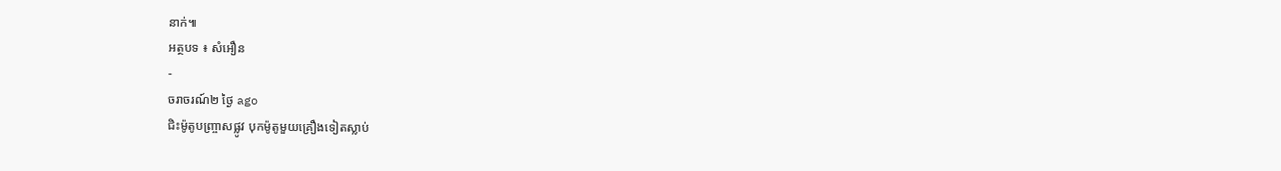នាក់៕
អត្ថបទ ៖ សំអឿន
-
ចរាចរណ៍២ ថ្ងៃ ago
ជិះម៉ូតូបញ្ច្រាសផ្លូវ បុកម៉ូតូមួយគ្រឿងទៀតស្លាប់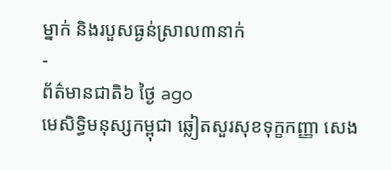ម្នាក់ និងរបួសធ្ងន់ស្រាល៣នាក់
-
ព័ត៌មានជាតិ៦ ថ្ងៃ ago
មេសិទ្ធិមនុស្សកម្ពុជា ឆ្លៀតសួរសុខទុក្ខកញ្ញា សេង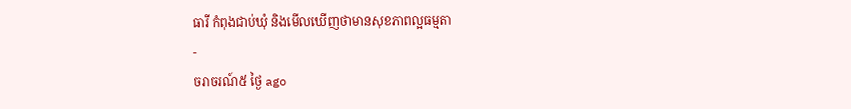ធារី កំពុងជាប់ឃុំ និងមើលឃើញថាមានសុខភាពល្អធម្មតា
-
ចរាចរណ៍៥ ថ្ងៃ ago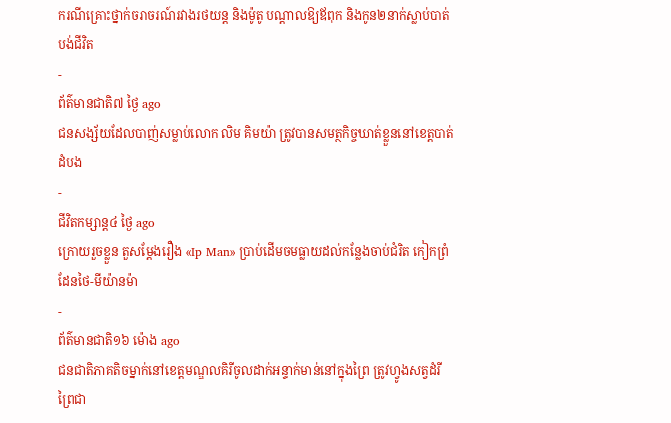ករណីគ្រោះថ្នាក់ចរាចរណ៍រវាងរថយន្ត និងម៉ូតូ បណ្ដាលឱ្យឪពុក និងកូន២នាក់ស្លាប់បាត់បង់ជីវិត
-
ព័ត៌មានជាតិ៧ ថ្ងៃ ago
ជនសង្ស័យដែលបាញ់សម្លាប់លោក លិម គិមយ៉ា ត្រូវបានសមត្ថកិច្ចឃាត់ខ្លួននៅខេត្តបាត់ដំបង
-
ជីវិតកម្សាន្ដ៤ ថ្ងៃ ago
ក្រោយរួចខ្លួន តួសម្ដែងរឿង «Ip Man» ប្រាប់ដើមចមធ្លាយដល់កន្លែងចាប់ជំរិត កៀកព្រំដែនថៃ-មីយ៉ានម៉ា
-
ព័ត៌មានជាតិ១៦ ម៉ោង ago
ជនជាតិភាគតិចម្នាក់នៅខេត្តមណ្ឌលគិរីចូលដាក់អន្ទាក់មាន់នៅក្នុងព្រៃ ត្រូវហ្វូងសត្វដំរីព្រៃជា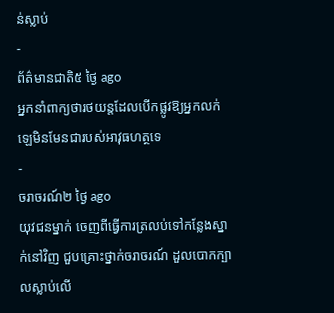ន់ស្លាប់
-
ព័ត៌មានជាតិ៥ ថ្ងៃ ago
អ្នកនាំពាក្យថារថយន្តដែលបើកផ្លូវឱ្យអ្នកលក់ឡេមិនមែនជារបស់អាវុធហត្ថទេ
-
ចរាចរណ៍២ ថ្ងៃ ago
យុវជនម្នាក់ ចេញពីធ្វើការត្រលប់ទៅកន្លែងស្នាក់នៅវិញ ជួបគ្រោះថ្នាក់ចរាចរណ៍ ដួលបោកក្បាលស្លាប់លើ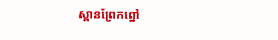ស្ពានព្រែកព្នៅ